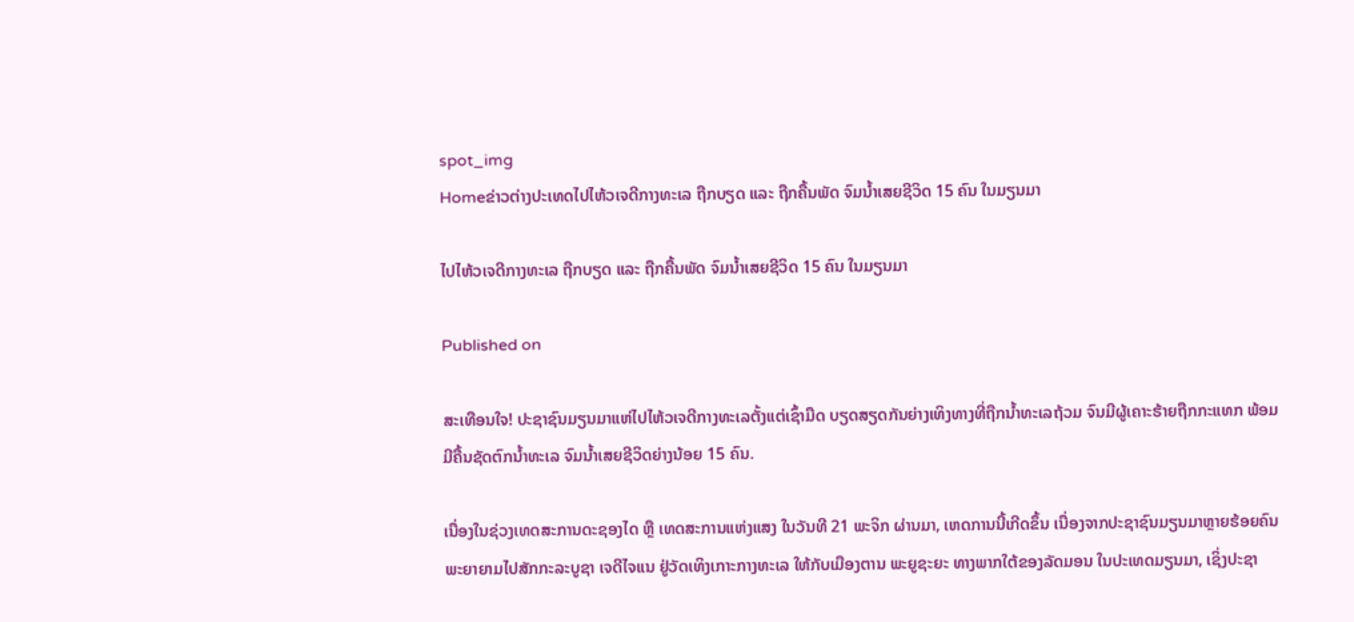spot_img
Homeຂ່າວຕ່າງປະເທດໄປໄຫ້ວເຈດີກາງທະເລ ຖືກບຽດ ແລະ ຖືກຄື້ນພັດ ຈົມນໍ້າເສຍຊີວິດ 15 ຄົນ ໃນມຽນມາ

ໄປໄຫ້ວເຈດີກາງທະເລ ຖືກບຽດ ແລະ ຖືກຄື້ນພັດ ຈົມນໍ້າເສຍຊີວິດ 15 ຄົນ ໃນມຽນມາ

Published on

ສະເທືອນໃຈ! ປະຊາຊົນມຽນມາແຫ່ໄປໄຫ້ວເຈດີກາງທະເລຕັ້ງແຕ່ເຊົ້າມືດ ບຽດສຽດກັນຍ່າງເທິງທາງທີ່ຖືກນໍ້າທະເລຖ້ວມ ຈົນມີຜູ້ເຄາະຮ້າຍຖືກກະແທກ ພ້ອມມີຄື້ນຊັດຕົກນໍ້າທະເລ ຈົມນໍ້າເສຍຊີວິດຍ່າງນ້ອຍ 15 ຄົນ.

ເນື່ອງໃນຊ່ວງເທດສະການດະຊອງໄດ ຫຼື ເທດສະການແຫ່ງແສງ ໃນວັນທີ 21 ພະຈິກ ຜ່ານມາ, ເຫດການນີ້ເກີດຂຶ້ນ ເນື່ອງຈາກປະຊາຊົນມຽນມາຫຼາຍຮ້ອຍຄົນພະຍາຍາມໄປສັກກະລະບູຊາ ເຈດີໄຈແນ ຢູ່ວັດເທິງເກາະກາງທະເລ ໃຫ້ກັບເມືອງຕານ ພະຍູຊະຍະ ທາງພາກໃຕ້ຂອງລັດມອນ ໃນປະເທດມຽນມາ, ເຊິ່ງປະຊາ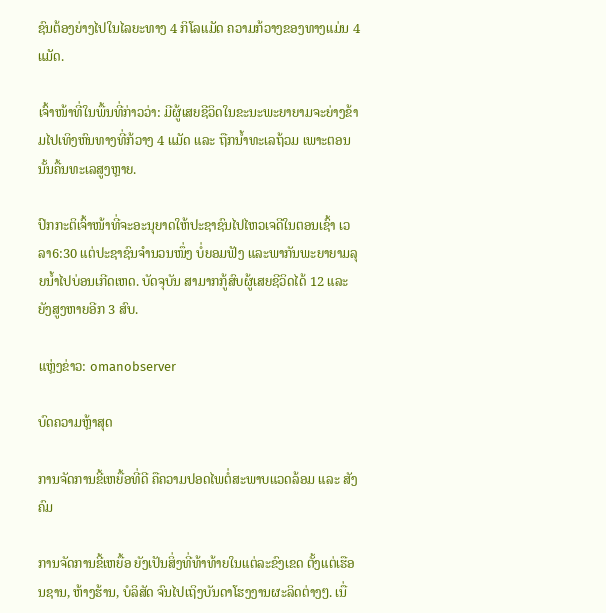ຊົນຕ້ອງຍ່າງໄປໃນໄລຍະທາງ 4 ກິໂລແມັດ ຄວາມກ້ວາງຂອງທາງແມ່ນ 4 ແມັດ.

ເຈົ້າໜ້າທີ່ໃນພື້ນທີ່ກ່າວວ່າ: ມີຜູ້ເສຍຊີວິດໃນຂະນະພະຍາຍາມຈະຍ່າງຂ້າມໄປເທິງຫົນທາງທີ່ກ້ວາງ 4 ແມັດ ແລະ ຖືກນໍ້າທະເລຖ້ວມ ເພາະຕອນນັ້ນຄື້ນທະເລສູງຫຼາຍ.

ປົກກະຕິເຈົ້າໜ້າທີ່ຈະອະນຸຍາດໃຫ້ປະຊາຊົນໄປໄຫວເຈດີໃນຕອນເຊົ້າ ເວລາ6:30 ແຕ່ປະຊາຊົນຈຳນວນໜຶ່ງ ບໍ່ຍອມຟັງ ແລະພາກັນພະຍາຍາມລຸຍນໍ້າໄປບ່ອນເກີດເຫດ. ບັດຈຸບັນ ສາມາກກູ້ສົບຜູ້ເສຍຊີວິດໄດ້ 12 ແລະ ຍັງສູງຫາຍອີກ 3 ສົບ.

ແຫຼ່ງຂ່າວ: omanobserver

ບົດຄວາມຫຼ້າສຸດ

ການຈັດການຂີ້ເຫຍື້ອທີ່ດີ ຄືຄວາມປອດໄພຕໍ່ສະພາບແວດລ້ອມ ແລະ ສັງຄົມ

ການຈັດການຂີ້ເຫຍື້ອ ຍັງເປັນສິ່ງທີ່ທ້າທ້າຍໃນແຕ່ລະຂົງເຂດ ຕັ້ງແຕ່ເຮືອນຊານ, ຫ້າງຮ້ານ, ບໍລິສັດ ຈົນໄປເຖິງບັນດາໂຮງງານຜະລິດຕ່າງໆ. ເນື່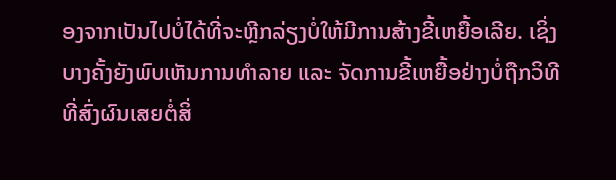ອງຈາກເປັນໄປບໍ່ໄດ້ທີ່ຈະຫຼີກລ່ຽງບໍ່ໃຫ້ມີການສ້າງຂີ້ເຫຍື້ອເລີຍ. ເຊິ່ງບາງຄັ້ງຍັງພົບເຫັນການທຳລາຍ ແລະ ຈັດການຂີ້ເຫຍື້ອຢ່າງບໍ່ຖືກວິທີ ທີ່ສົ່ງຜົນເສຍຕໍ່ສິ່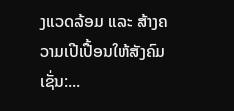ງແວດລ້ອມ ແລະ ສ້າງຄວາມເປີເປື້ອນໃຫ້ສັງຄົມ ເຊັ່ນ:...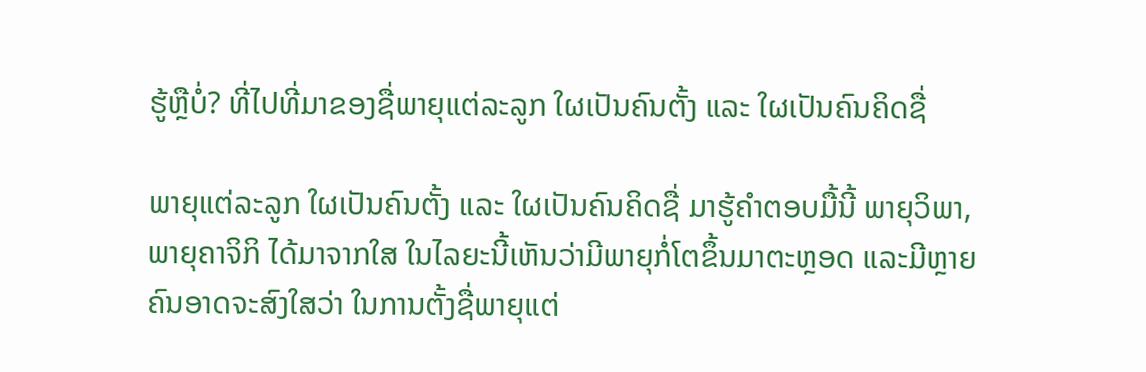ຮູ້ຫຼືບໍ່? ທີ່ໄປທີ່ມາຂອງຊື່ພາຍຸແຕ່ລະລູກ ໃຜເປັນຄົນຕັ້ງ ແລະ ໃຜເປັນຄົນຄິດຊື່

ພາຍຸແຕ່ລະລູກ ໃຜເປັນຄົນຕັ້ງ ແລະ ໃຜເປັນຄົນຄິດຊື່ ມາຮູ້ຄຳຕອບມື້ນີ້ ພາຍຸວິພາ, ພາຍຸຄາຈິກິ ໄດ້ມາຈາກໃສ ໃນໄລຍະນີ້ເຫັນວ່າມີພາຍຸກໍ່ໂຕຂຶ້ນມາຕະຫຼອດ ແລະມີຫຼາຍຄົນອາດຈະສົງໃສວ່າ ໃນການຕັ້ງຊື່ພາຍຸແຕ່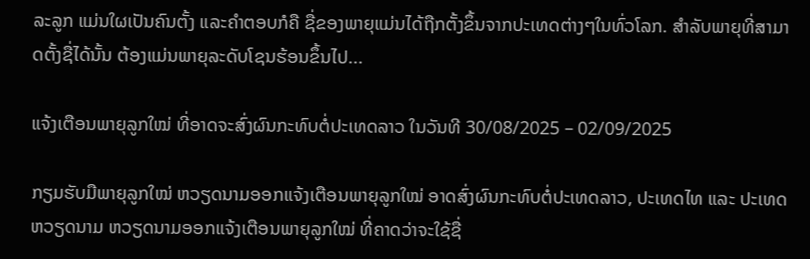ລະລູກ ແມ່ນໃຜເປັນຄົນຕັ້ງ ແລະຄໍາຕອບກໍຄື ຊື່ຂອງພາຍຸແມ່ນໄດ້ຖືກຕັ້ງຂຶ້ນຈາກປະເທດຕ່າງໆໃນທົ່ວໂລກ. ສຳລັບພາຍຸທີ່ສາມາດຕັ້ງຊື່ໄດ້ນັ້ນ ຕ້ອງແມ່ນພາຍຸລະດັບໂຊນຮ້ອນຂຶ້ນໄປ...

ແຈ້ງເຕືອນພາຍຸລູກໃໝ່ ທີ່ອາດຈະສົ່ງຜົນກະທົບຕໍ່ປະເທດລາວ ໃນວັນທີ 30/08/2025 – 02/09/2025

ກຽມຮັບມືພາຍຸລູກໃໝ່ ຫວຽດນາມອອກແຈ້ງເຕືອນພາຍຸລູກໃໝ່ ອາດສົ່ງຜົນກະທົບຕໍ່ປະເທດລາວ, ປະເທດໄທ ແລະ ປະເທດຫວຽດນາມ ຫວຽດນາມອອກແຈ້ງເຕືອນພາຍຸລູກໃໝ່ ທີ່ຄາດວ່າຈະໃຊ້ຊື່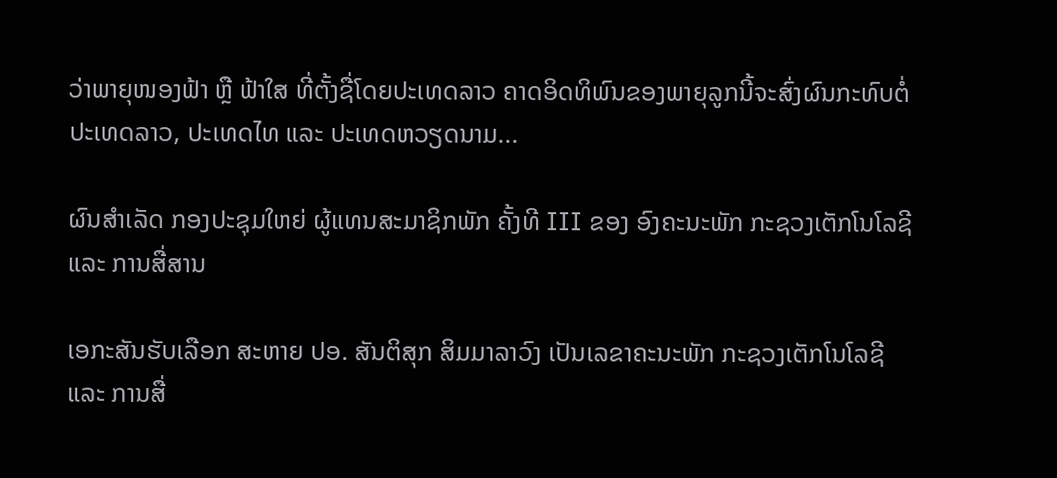ວ່າພາຍຸໜອງຟ້າ ຫຼື ຟ້າໃສ ທີ່ຕັ້ງຊື່ໂດຍປະເທດລາວ ຄາດອິດທິພົນຂອງພາຍຸລູກນີ້ຈະສົ່ງຜົນກະທົບຕໍ່ປະເທດລາວ, ປະເທດໄທ ແລະ ປະເທດຫວຽດນາມ...

ຜົນສໍາເລັດ ກອງປະຊຸມໃຫຍ່ ຜູ້ແທນສະມາຊິກພັກ ຄັ້ງທີ III ຂອງ ອົງຄະນະພັກ ກະຊວງເຕັກໂນໂລຊີ ແລະ ການສື່ສານ

ເອກະສັນຮັບເລືອກ ສະຫາຍ ປອ. ສັນຕິສຸກ ສິມມາລາວົງ ເປັນເລຂາຄະນະພັກ ກະຊວງເຕັກໂນໂລຊີ ແລະ ການສື່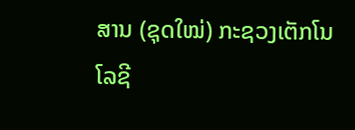ສານ (ຊຸດໃໝ່) ກະຊວງເຕັກໂນໂລຊີ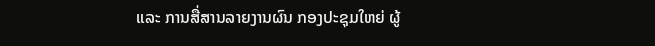ແລະ ການສື່ສານລາຍງານຜົນ ກອງປະຊຸມໃຫຍ່ ຜູ້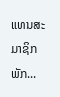ແທນສະມາຊິກພັກ...